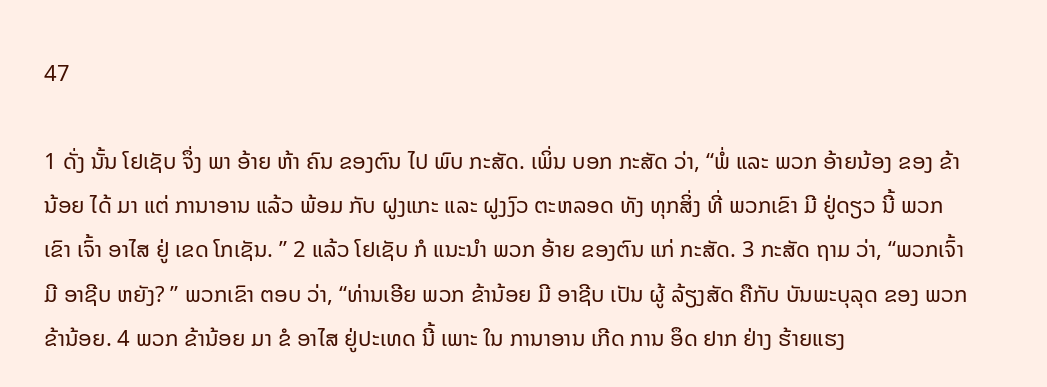47

1 ດັ່ງ ນັ້ນ ໂຢເຊັບ ຈຶ່ງ ພາ ອ້າຍ ຫ້າ ຄົນ ຂອງຕົນ ໄປ ພົບ ກະສັດ. ເພິ່ນ ບອກ ກະສັດ ວ່າ, “ພໍ່ ແລະ ພວກ ອ້າຍນ້ອງ ຂອງ ຂ້ານ້ອຍ ໄດ້ ມາ ແຕ່ ການາອານ ແລ້ວ ພ້ອມ ກັບ ຝູງແກະ ແລະ ຝູງງົວ ຕະຫລອດ ທັງ ທຸກສິ່ງ ທີ່ ພວກເຂົາ ມີ ຢູ່ດຽວ ນີ້ ພວກ ເຂົາ ເຈົ້າ ອາໄສ ຢູ່ ເຂດ ໂກເຊັນ. ” 2 ແລ້ວ ໂຢເຊັບ ກໍ ແນະນໍາ ພວກ ອ້າຍ ຂອງຕົນ ແກ່ ກະສັດ. 3 ກະສັດ ຖາມ ວ່າ, “ພວກເຈົ້າ ມີ ອາຊີບ ຫຍັງ? ” ພວກເຂົາ ຕອບ ວ່າ, “ທ່ານເອີຍ ພວກ ຂ້ານ້ອຍ ມີ ອາຊີບ ເປັນ ຜູ້ ລ້ຽງສັດ ຄືກັບ ບັນພະບຸລຸດ ຂອງ ພວກ ຂ້ານ້ອຍ. 4 ພວກ ຂ້ານ້ອຍ ມາ ຂໍ ອາໄສ ຢູ່ປະເທດ ນີ້ ເພາະ ໃນ ການາອານ ເກີດ ການ ອຶດ ຢາກ ຢ່າງ ຮ້າຍແຮງ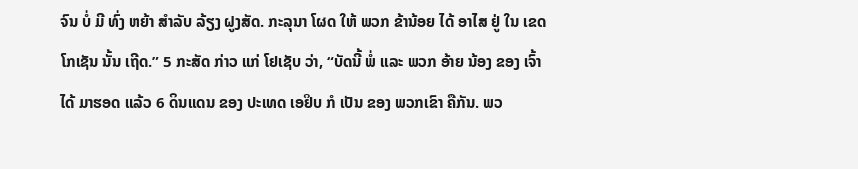ຈົນ ບໍ່ ມີ ທົ່ງ ຫຍ້າ ສໍາລັບ ລ້ຽງ ຝູງສັດ. ກະລຸນາ ໂຜດ ໃຫ້ ພວກ ຂ້ານ້ອຍ ໄດ້ ອາໄສ ຢູ່ ໃນ ເຂດ ໂກເຊັນ ນັ້ນ ເຖີດ.” 5 ກະສັດ ກ່າວ ແກ່ ໂຢເຊັບ ວ່າ, “ບັດນີ້ ພໍ່ ແລະ ພວກ ອ້າຍ ນ້ອງ ຂອງ ເຈົ້າ ໄດ້ ມາຮອດ ແລ້ວ 6 ດິນແດນ ຂອງ ປະເທດ ເອຢິບ ກໍ ເປັນ ຂອງ ພວກເຂົາ ຄືກັນ. ພວ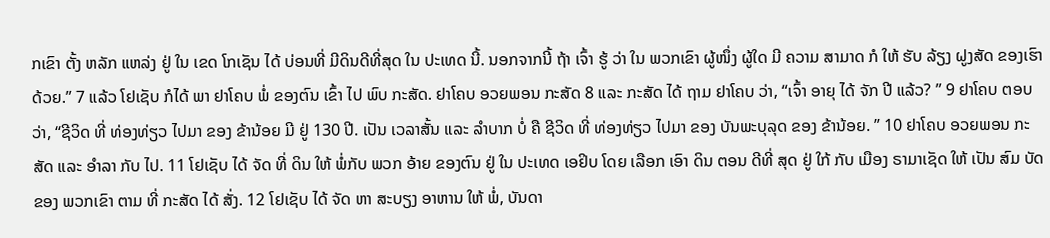ກເຂົາ ຕັ້ງ ຫລັກ ແຫລ່ງ ຢູ່ ໃນ ເຂດ ໂກເຊັນ ໄດ້ ບ່ອນທີ່ ມີດິນດີທີ່ສຸດ ໃນ ປະເທດ ນີ້. ນອກຈາກນີ້ ຖ້າ ເຈົ້າ ຮູ້ ວ່າ ໃນ ພວກເຂົາ ຜູ້ໜຶ່ງ ຜູ້ໃດ ມີ ຄວາມ ສາມາດ ກໍ ໃຫ້ ຮັບ ລ້ຽງ ຝູງສັດ ຂອງເຮົາ ດ້ວຍ.” 7 ແລ້ວ ໂຢເຊັບ ກໍໄດ້ ພາ ຢາໂຄບ ພໍ່ ຂອງຕົນ ເຂົ້າ ໄປ ພົບ ກະສັດ. ຢາໂຄບ ອວຍພອນ ກະສັດ 8 ແລະ ກະສັດ ໄດ້ ຖາມ ຢາໂຄບ ວ່າ, “ເຈົ້າ ອາຍຸ ໄດ້ ຈັກ ປີ ແລ້ວ? ” 9 ຢາໂຄບ ຕອບ ວ່າ, “ຊີວິດ ທີ່ ທ່ອງທ່ຽວ ໄປມາ ຂອງ ຂ້ານ້ອຍ ມີ ຢູ່ 130 ປີ. ເປັນ ເວລາສັ້ນ ແລະ ລໍາບາກ ບໍ່ ຄື ຊີວິດ ທີ່ ທ່ອງທ່ຽວ ໄປມາ ຂອງ ບັນພະບຸລຸດ ຂອງ ຂ້ານ້ອຍ. ” 10 ຢາໂຄບ ອວຍພອນ ກະສັດ ແລະ ອໍາລາ ກັບ ໄປ. 11 ໂຢເຊັບ ໄດ້ ຈັດ ທີ່ ດິນ ໃຫ້ ພໍ່ກັບ ພວກ ອ້າຍ ຂອງຕົນ ຢູ່ ໃນ ປະເທດ ເອຢິບ ໂດຍ ເລືອກ ເອົາ ດິນ ຕອນ ດີທີ່ ສຸດ ຢູ່ ໃກ້ ກັບ ເມືອງ ຣາມາເຊັດ ໃຫ້ ເປັນ ສົມ ບັດ ຂອງ ພວກເຂົາ ຕາມ ທີ່ ກະສັດ ໄດ້ ສັ່ງ. 12 ໂຢເຊັບ ໄດ້ ຈັດ ຫາ ສະບຽງ ອາຫານ ໃຫ້ ພໍ່, ບັນດາ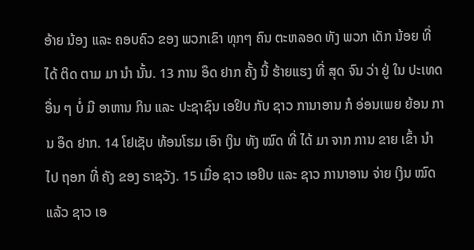ອ້າຍ ນ້ອງ ແລະ ຄອບຄົວ ຂອງ ພວກເຂົາ ທຸກໆ ຄົນ ຕະຫລອດ ທັງ ພວກ ເດັກ ນ້ອຍ ທີ່ ໄດ້ ຕິດ ຕາມ ມາ ນໍາ ນັ້ນ. 13 ການ ອຶດ ຢາກ ຄັ້ງ ນີ້ ຮ້າຍແຮງ ທີ່ ສຸດ ຈົນ ວ່າ ຢູ່ ໃນ ປະເທດ ອື່ນ ໆ ບໍ່ ມີ ອາຫານ ກິນ ແລະ ປະຊາຊົນ ເອຢິບ ກັບ ຊາວ ການາອານ ກໍ ອ່ອນເພຍ ຍ້ອນ ການ ອຶດ ຢາກ. 14 ໂຢເຊັບ ທ້ອນໂຮມ ເອົາ ເງິນ ທັງ ໝົດ ທີ່ ໄດ້ ມາ ຈາກ ການ ຂາຍ ເຂົ້າ ນໍາ ໄປ ຖອກ ທີ່ ຄັງ ຂອງ ຣາຊວັງ. 15 ເມື່ອ ຊາວ ເອຢິບ ແລະ ຊາວ ການາອານ ຈ່າຍ ເງິນ ໝົດ ແລ້ວ ຊາວ ເອ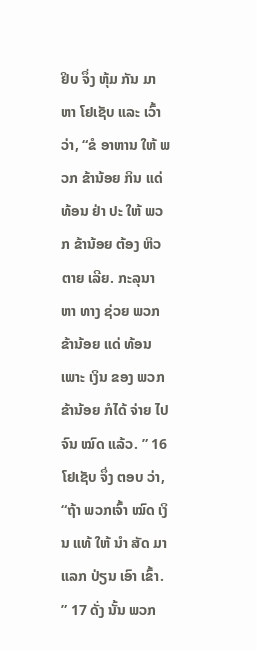ຢິບ ຈຶ່ງ ຫຸ້ມ ກັນ ມາ ຫາ ໂຢເຊັບ ແລະ ເວົ້າ ວ່າ, “ຂໍ ອາຫານ ໃຫ້ ພວກ ຂ້ານ້ອຍ ກິນ ແດ່ ທ້ອນ ຢ່າ ປະ ໃຫ້ ພວກ ຂ້ານ້ອຍ ຕ້ອງ ຫິວ ຕາຍ ເລີຍ. ກະລຸນາ ຫາ ທາງ ຊ່ວຍ ພວກ ຂ້ານ້ອຍ ແດ່ ທ້ອນ ເພາະ ເງິນ ຂອງ ພວກ ຂ້ານ້ອຍ ກໍໄດ້ ຈ່າຍ ໄປ ຈົນ ໝົດ ແລ້ວ. ” 16 ໂຢເຊັບ ຈຶ່ງ ຕອບ ວ່າ, “ຖ້າ ພວກເຈົ້າ ໝົດ ເງິນ ແທ້ ໃຫ້ ນໍາ ສັດ ມາ ແລກ ປ່ຽນ ເອົາ ເຂົ້າ. ” 17 ດັ່ງ ນັ້ນ ພວກ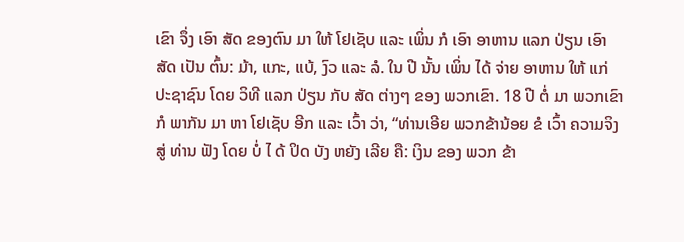ເຂົາ ຈຶ່ງ ເອົາ ສັດ ຂອງຕົນ ມາ ໃຫ້ ໂຢເຊັບ ແລະ ເພິ່ນ ກໍ ເອົາ ອາຫານ ແລກ ປ່ຽນ ເອົາ ສັດ ເປັນ ຕົ້ນ: ມ້າ, ແກະ, ແບ້, ງົວ ແລະ ລໍ. ໃນ ປີ ນັ້ນ ເພິ່ນ ໄດ້ ຈ່າຍ ອາຫານ ໃຫ້ ແກ່ ປະຊາຊົນ ໂດຍ ວິທີ ແລກ ປ່ຽນ ກັບ ສັດ ຕ່າງໆ ຂອງ ພວກເຂົາ. 18 ປີ ຕໍ່ ມາ ພວກເຂົາ ກໍ ພາກັນ ມາ ຫາ ໂຢເຊັບ ອີກ ແລະ ເວົ້າ ວ່າ, “ທ່ານເອີຍ ພວກຂ້ານ້ອຍ ຂໍ ເວົ້າ ຄວາມຈິງ ສູ່ ທ່ານ ຟັງ ໂດຍ ບໍ່ ໄ ດ້ ປິດ ບັງ ຫຍັງ ເລີຍ ຄື: ເງິນ ຂອງ ພວກ ຂ້າ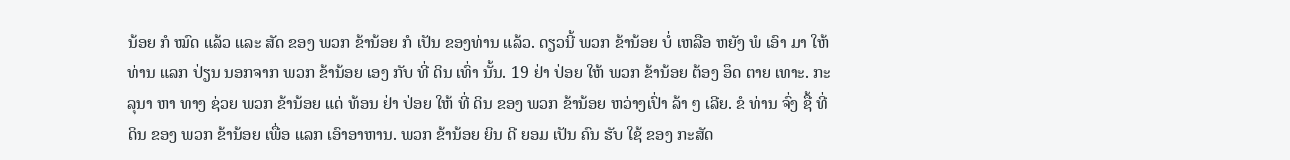ນ້ອຍ ກໍ ໝົດ ແລ້ວ ແລະ ສັດ ຂອງ ພວກ ຂ້ານ້ອຍ ກໍ ເປັນ ຂອງທ່ານ ແລ້ວ. ດຽວນີ້ ພວກ ຂ້ານ້ອຍ ບໍ່ ເຫລືອ ຫຍັງ ພໍ ເອົາ ມາ ໃຫ້ ທ່ານ ແລກ ປ່ຽນ ນອກຈາກ ພວກ ຂ້ານ້ອຍ ເອງ ກັບ ທີ່ ດິນ ເທົ່າ ນັ້ນ. 19 ຢ່າ ປ່ອຍ ໃຫ້ ພວກ ຂ້ານ້ອຍ ຕ້ອງ ອຶດ ຕາຍ ເທາະ. ກະລຸນາ ຫາ ທາງ ຊ່ວຍ ພວກ ຂ້ານ້ອຍ ແດ່ ທ້ອນ ຢ່າ ປ່ອຍ ໃຫ້ ທີ່ ດິນ ຂອງ ພວກ ຂ້ານ້ອຍ ຫວ່າງເປົ່າ ລ້າ ໆ ເລີຍ. ຂໍ ທ່ານ ຈົ່ງ ຊື້ ທີ່ ດິນ ຂອງ ພວກ ຂ້ານ້ອຍ ເພື່ອ ແລກ ເອົາອາຫານ. ພວກ ຂ້ານ້ອຍ ຍິນ ດີ ຍອມ ເປັນ ຄົນ ຮັບ ໃຊ້ ຂອງ ກະສັດ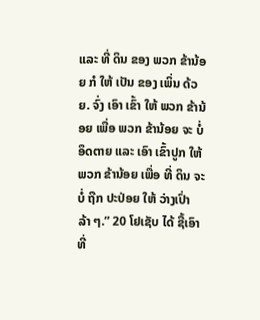ແລະ ທີ່ ດິນ ຂອງ ພວກ ຂ້ານ້ອຍ ກໍ ໃຫ້ ເປັນ ຂອງ ເພິ່ນ ດ້ວຍ. ຈົ່ງ ເອົາ ເຂົ້າ ໃຫ້ ພວກ ຂ້ານ້ອຍ ເພື່ອ ພວກ ຂ້ານ້ອຍ ຈະ ບໍ່ ອຶດຕາຍ ແລະ ເອົາ ເຂົ້າປູກ ໃຫ້ ພວກ ຂ້ານ້ອຍ ເພື່ອ ທີ່ ດິນ ຈະ ບໍ່ ຖືກ ປະປ່ອຍ ໃຫ້ ວ່າງເປົ່າ ລ້າ ໆ.” 20 ໂຢເຊັບ ໄດ້ ຊື້ເອົາ ທີ່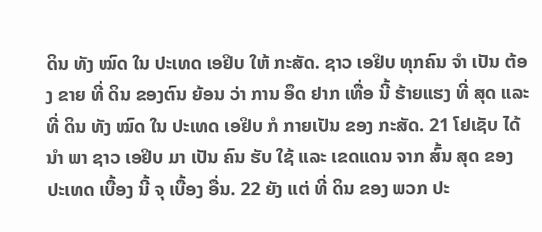ດິນ ທັງ ໝົດ ໃນ ປະເທດ ເອຢິບ ໃຫ້ ກະສັດ. ຊາວ ເອຢິບ ທຸກຄົນ ຈໍາ ເປັນ ຕ້ອງ ຂາຍ ທີ່ ດິນ ຂອງຕົນ ຍ້ອນ ວ່າ ການ ອຶດ ຢາກ ເທື່ອ ນີ້ ຮ້າຍແຮງ ທີ່ ສຸດ ແລະ ທີ່ ດິນ ທັງ ໝົດ ໃນ ປະເທດ ເອຢິບ ກໍ ກາຍເປັນ ຂອງ ກະສັດ. 21 ໂຢເຊັບ ໄດ້ ນໍາ ພາ ຊາວ ເອຢິບ ມາ ເປັນ ຄົນ ຮັບ ໃຊ້ ແລະ ເຂດແດນ ຈາກ ສົ້ນ ສຸດ ຂອງ ປະເທດ ເບື້ອງ ນີ້ ຈຸ ເບື້ອງ ອື່ນ. 22 ຍັງ ແຕ່ ທີ່ ດິນ ຂອງ ພວກ ປະ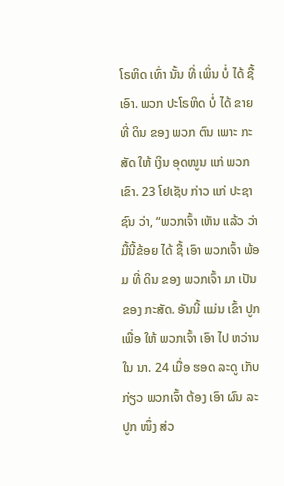ໂຣຫິດ ເທົ່າ ນັ້ນ ທີ່ ເພິ່ນ ບໍ່ ໄດ້ ຊື້ເອົາ. ພວກ ປະໂຣຫິດ ບໍ່ ໄດ້ ຂາຍ ທີ່ ດິນ ຂອງ ພວກ ຕົນ ເພາະ ກະສັດ ໃຫ້ ເງິນ ອຸດໜູນ ແກ່ ພວກເຂົາ. 23 ໂຢເຊັບ ກ່າວ ແກ່ ປະຊາຊົນ ວ່າ, “ພວກເຈົ້າ ເຫັນ ແລ້ວ ວ່າ ມື້ນີ້ຂ້ອຍ ໄດ້ ຊື້ ເອົາ ພວກເຈົ້າ ພ້ອມ ທີ່ ດິນ ຂອງ ພວກເຈົ້າ ມາ ເປັນ ຂອງ ກະສັດ. ອັນນີ້ ແມ່ນ ເຂົ້າ ປູກ ເພື່ອ ໃຫ້ ພວກເຈົ້າ ເອົາ ໄປ ຫວ່ານ ໃນ ນາ. 24 ເມື່ອ ຮອດ ລະດູ ເກັບ ກ່ຽວ ພວກເຈົ້າ ຕ້ອງ ເອົາ ຜົນ ລະປູກ ໜຶ່ງ ສ່ວ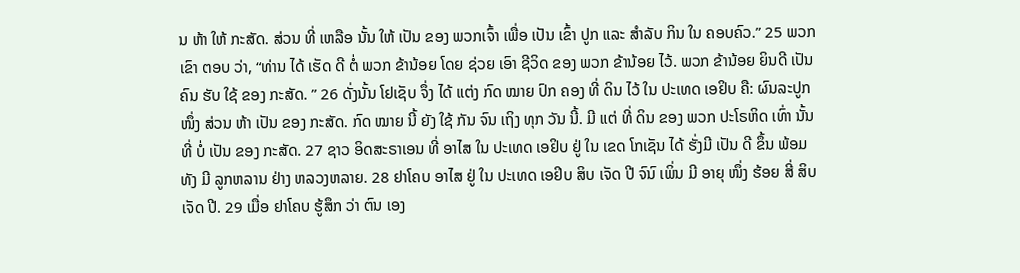ນ ຫ້າ ໃຫ້ ກະສັດ. ສ່ວນ ທີ່ ເຫລືອ ນັ້ນ ໃຫ້ ເປັນ ຂອງ ພວກເຈົ້າ ເພື່ອ ເປັນ ເຂົ້າ ປູກ ແລະ ສໍາລັບ ກິນ ໃນ ຄອບຄົວ.” 25 ພວກເຂົາ ຕອບ ວ່າ, “ທ່ານ ໄດ້ ເຮັດ ດີ ຕໍ່ ພວກ ຂ້ານ້ອຍ ໂດຍ ຊ່ວຍ ເອົາ ຊີວິດ ຂອງ ພວກ ຂ້ານ້ອຍ ໄວ້. ພວກ ຂ້ານ້ອຍ ຍິນດີ ເປັນ ຄົນ ຮັບ ໃຊ້ ຂອງ ກະສັດ. ” 26 ດັ່ງນັ້ນ ໂຢເຊັບ ຈຶ່ງ ໄດ້ ແຕ່ງ ກົດ ໝາຍ ປົກ ຄອງ ທີ່ ດິນ ໄວ້ ໃນ ປະເທດ ເອຢິບ ຄື: ຜົນລະປູກ ໜຶ່ງ ສ່ວນ ຫ້າ ເປັນ ຂອງ ກະສັດ. ກົດ ໝາຍ ນີ້ ຍັງ ໃຊ້ ກັນ ຈົນ ເຖິງ ທຸກ ວັນ ນີ້. ມີ ແຕ່ ທີ່ ດິນ ຂອງ ພວກ ປະໂຣຫິດ ເທົ່າ ນັ້ນ ທີ່ ບໍ່ ເປັນ ຂອງ ກະສັດ. 27 ຊາວ ອິດສະຣາເອນ ທີ່ ອາໄສ ໃນ ປະເທດ ເອຢິບ ຢູ່ ໃນ ເຂດ ໂກເຊັນ ໄດ້ ຮັ່ງມີ ເປັນ ດີ ຂຶ້ນ ພ້ອມ ທັງ ມີ ລູກຫລານ ຢ່າງ ຫລວງຫລາຍ. 28 ຢາໂຄບ ອາໄສ ຢູ່ ໃນ ປະເທດ ເອຢິບ ສິບ ເຈັດ ປີ ຈົນົ ເພິ່ນ ມີ ອາຍຸ ໜຶ່ງ ຮ້ອຍ ສີ່ ສິບ ເຈັດ ປີ. 29 ເມື່ອ ຢາໂຄບ ຮູ້ສຶກ ວ່າ ຕົນ ເອງ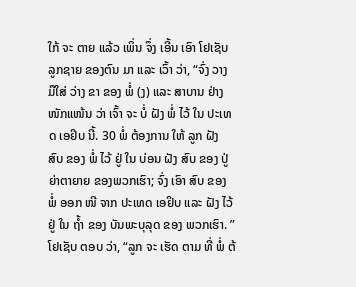ໃກ້ ຈະ ຕາຍ ແລ້ວ ເພິ່ນ ຈຶ່ງ ເອີ້ນ ເອົາ ໂຢເຊັບ ລູກຊາຍ ຂອງຕົນ ມາ ແລະ ເວົ້າ ວ່າ, “ຈົ່ງ ວາງ ມືໃສ່ ວ່າງ ຂາ ຂອງ ພໍ່ (ງ) ແລະ ສາບານ ຢ່າງ ໜັກແໜ້ນ ວ່າ ເຈົ້າ ຈະ ບໍ່ ຝັງ ພໍ່ ໄວ້ ໃນ ປະເທດ ເອຢິບ ນີ້. 30 ພໍ່ ຕ້ອງການ ໃຫ້ ລູກ ຝັງ ສົບ ຂອງ ພໍ່ ໄວ້ ຢູ່ ໃນ ບ່ອນ ຝັງ ສົບ ຂອງ ປູ່ຍ່າຕາຍາຍ ຂອງພວກເຮົາ; ຈົ່ງ ເອົາ ສົບ ຂອງ ພໍ່ ອອກ ໜີ ຈາກ ປະເທດ ເອຢິບ ແລະ ຝັງ ໄວ້ ຢູ່ ໃນ ຖໍ້າ ຂອງ ບັນພະບຸລຸດ ຂອງ ພວກເຮົາ. ” ໂຢເຊັບ ຕອບ ວ່າ, “ລູກ ຈະ ເຮັດ ຕາມ ທີ່ ພໍ່ ຕ້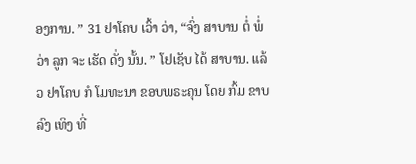ອງການ. ” 31 ຢາໂຄບ ເວົ້າ ວ່າ, “ຈົ່ງ ສາບານ ຕໍ່ ພໍ່ ວ່າ ລູກ ຈະ ເຮັດ ດັ່ງ ນັ້ນ. ” ໂຢເຊັບ ໄດ້ ສາບານ. ແລ້ວ ຢາໂຄບ ກໍ ໂມທະນາ ຂອບພຣະຄຸນ ໂດຍ ກົ້ມ ຂາບລົງ ເທິງ ທີ່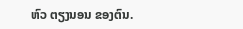ຫົວ ຕຽງນອນ ຂອງຕົນ.